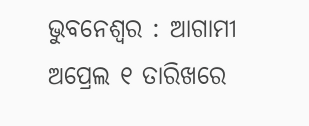ଭୁବନେଶ୍ୱର : ଆଗାମୀ ଅପ୍ରେଲ ୧ ତାରିଖରେ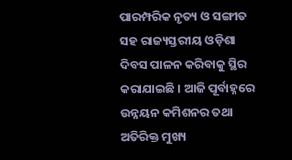ପାରମ୍ପରିକ ନୃତ୍ୟ ଓ ସଙ୍ଗୀତ ସହ ରାଜ୍ୟସ୍ତରୀୟ ଓଡ଼ିଶା ଦିବସ ପାଳନ କରିବାକୁ ସ୍ଥିର କରାଯାଇଛି । ଆଜି ପୂର୍ବାହ୍ନରେ ଉନ୍ନୟନ କମିଶନର ତଥା ଅତିରିକ୍ତ ମୁଖ୍ୟ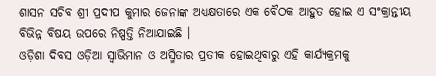ଶାସନ ସଚିବ ଶ୍ରୀ ପ୍ରଦୀପ କୁମାର ଜେନାଙ୍କ ଅଧ୍ୟକ୍ଷତାରେ ଏକ ବୈଠକ ଆହୁତ ହୋଇ ଏ ସଂକ୍ରାନ୍ତୀୟ ବିଭିନ୍ନ ବିଷୟ ଉପରେ ନିଷ୍ପତ୍ତି ନିଆଯାଇଛି ।
ଓଡ଼ିଶା ଦିବସ ଓଡ଼ିଆ ସ୍ୱାଭିମାନ ଓ ଅସ୍ମିତାର ପ୍ରତୀକ ହୋଇଥିବାରୁ ଏହି କାର୍ଯ୍ୟକ୍ରମକୁ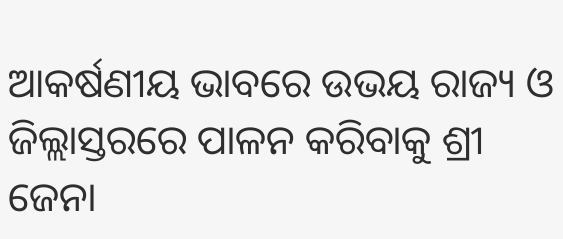ଆକର୍ଷଣୀୟ ଭାବରେ ଉଭୟ ରାଜ୍ୟ ଓ ଜିଲ୍ଲାସ୍ତରରେ ପାଳନ କରିବାକୁ ଶ୍ରୀ ଜେନା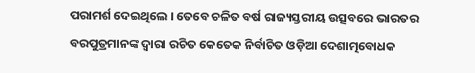ପରାମର୍ଶ ଦେଇଥିଲେ । ତେବେ ଚଳିତ ବର୍ଷ ରାଜ୍ୟସ୍ତରୀୟ ଉତ୍ସବରେ ଭାରତର ବରପୁତ୍ରମାନଙ୍କ ଦ୍ୱାରା ରଚିତ କେତେକ ନିର୍ବାଚିତ ଓଡ଼ିଆ ଦେଶାତ୍ମବୋଧକ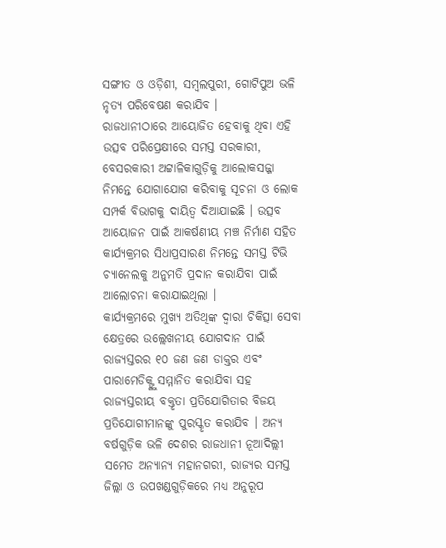ସଙ୍ଗୀତ ଓ ଓଡ଼ିଶୀ, ସମ୍ବଲପୁରୀ, ଗୋଟିପୁଅ ଭଳି ନୃତ୍ୟ ପରିବେଷଣ କରାଯିବ ।
ରାଜଧାନୀଠାରେ ଆୟୋଜିତ ହେବାକୁ ଥିବା ଏହି ଉତ୍ସବ ପରିପ୍ରେକ୍ଷୀରେ ସମସ୍ତ ସରକାରୀ, ବେସରକାରୀ ଅଟ୍ଟାଳିକାଗୁଡ଼ିକୁ ଆଲୋକସଜ୍ଜା ନିମନ୍ତେ ଯୋଗାଯୋଗ କରିବାକୁ ସୂଚନା ଓ ଲୋକ ସମ୍ପର୍କ ବିଭାଗକୁ ଦାୟିତ୍ୱ ଦିଆଯାଇଛି । ଉତ୍ସବ ଆୟୋଜନ ପାଇଁ ଆକର୍ଷଣୀୟ ମଞ୍ଚ ନିର୍ମାଣ ସହିତ କାର୍ଯ୍ୟକ୍ରମର ସିଧାପ୍ରସାରଣ ନିମନ୍ତେ ସମସ୍ତ ଟିଭି ଚ୍ୟାନେଲକୁ ଅନୁମତି ପ୍ରଦାନ କରାଯିବା ପାଇଁ ଆଲୋଚନା କରାଯାଇଥିଲା ।
କାର୍ଯ୍ୟକ୍ରମରେ ମୁଖ୍ୟ ଅତିଥିଙ୍କ ଦ୍ୱାରା ଚିକିତ୍ସା ସେବା କ୍ଷେତ୍ରରେ ଉଲ୍ଲେଖନୀୟ ଯୋଗଦାନ ପାଇଁ ରାଜ୍ୟସ୍ତରର ୧୦ ଜଣ ଜଣ ଡାକ୍ତର ଏବଂ ପାରାମେଡିକ୍ଙ୍କୁ ସମ୍ମାନିତ କରାଯିବା ସହ ରାଜ୍ୟସ୍ତରୀୟ ବକ୍ତୃତା ପ୍ରତିଯୋଗିତାର ବିଜୟ ପ୍ରତିଯୋଗୀମାନଙ୍କୁ ପୁରସ୍କୃତ କରାଯିବ । ଅନ୍ୟ ବର୍ଷଗୁଡ଼ିକ ଭଳି ଦେଶର ରାଜଧାନୀ ନୂଆଦିଲ୍ଲୀ ସମେତ ଅନ୍ୟାନ୍ୟ ମହାନଗରୀ, ରାଜ୍ୟର ସମସ୍ତ ଜିଲ୍ଲା ଓ ଉପଖଣ୍ଡଗୁଡ଼ିକରେ ମଧ୍ୟ ଅନୁରୂପ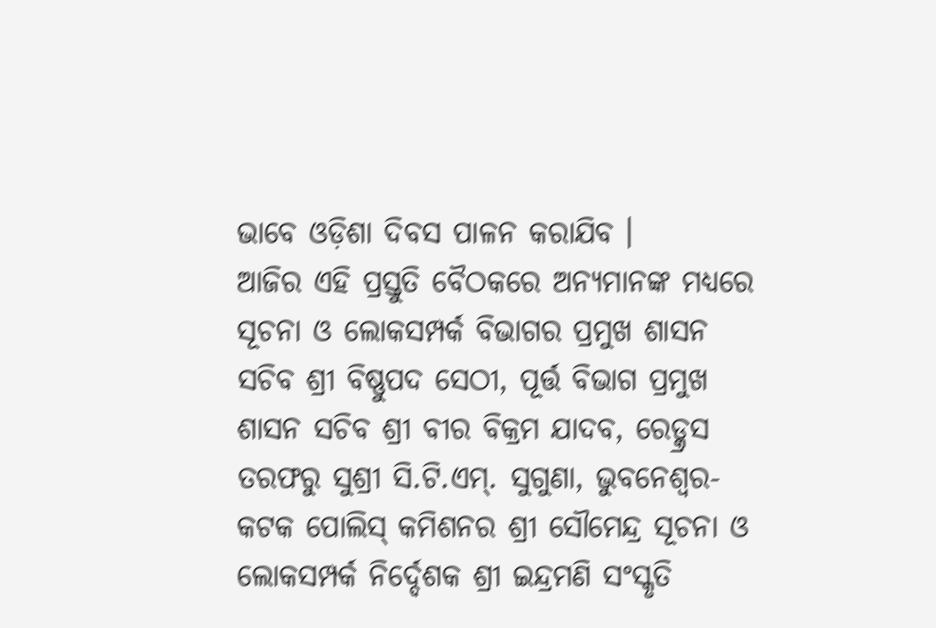ଭାବେ ଓଡ଼ିଶା ଦିବସ ପାଳନ କରାଯିବ ।
ଆଜିର ଏହି ପ୍ରସ୍ତୁତି ବୈଠକରେ ଅନ୍ୟମାନଙ୍କ ମଧ୍ୟରେ ସୂଚନା ଓ ଲୋକସମ୍ପର୍କ ବିଭାଗର ପ୍ରମୁଖ ଶାସନ ସଚିବ ଶ୍ରୀ ବିଷ୍ଣୁପଦ ସେଠୀ, ପୂର୍ତ୍ତ ବିଭାଗ ପ୍ରମୁଖ ଶାସନ ସଚିବ ଶ୍ରୀ ବୀର ବିକ୍ରମ ଯାଦବ, ରେଡ୍କ୍ରସ ତରଫରୁ ସୁଶ୍ରୀ ସି.ଟି.ଏମ୍. ସୁଗୁଣା, ଭୁବନେଶ୍ୱର-କଟକ ପୋଲିସ୍ କମିଶନର ଶ୍ରୀ ସୌମେନ୍ଦ୍ର ସୂଚନା ଓ ଲୋକସମ୍ପର୍କ ନିର୍ଦ୍ଦେଶକ ଶ୍ରୀ ଇନ୍ଦ୍ରମଣି ସଂସ୍କୃତି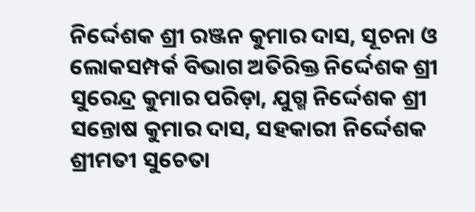ନିର୍ଦ୍ଦେଶକ ଶ୍ରୀ ରଞ୍ଜନ କୁମାର ଦାସ, ସୂଚନା ଓ ଲୋକସମ୍ପର୍କ ବିଭାଗ ଅତିରିକ୍ତ ନିର୍ଦ୍ଦେଶକ ଶ୍ରୀ ସୁରେନ୍ଦ୍ର କୁମାର ପରିଡ଼ା, ଯୁଗ୍ମ ନିର୍ଦ୍ଦେଶକ ଶ୍ରୀ ସନ୍ତୋଷ କୁମାର ଦାସ, ସହକାରୀ ନିର୍ଦ୍ଦେଶକ ଶ୍ରୀମତୀ ସୁଚେତା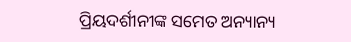ପ୍ରିୟଦର୍ଶୀନୀଙ୍କ ସମେତ ଅନ୍ୟାନ୍ୟ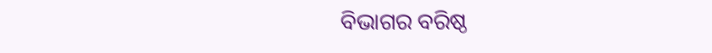ବିଭାଗର ବରିଷ୍ଠ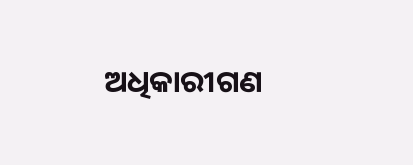ଅଧିକାରୀଗଣ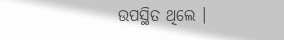ଉପସ୍ଥିତ ଥିଲେ ।